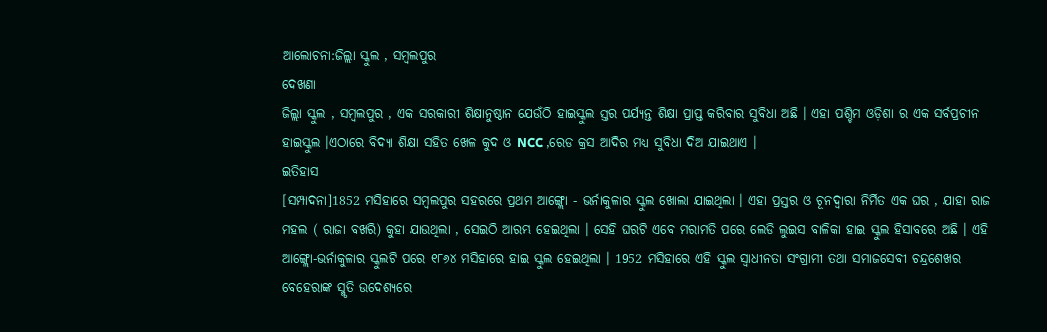ଆଲୋଚନା:ଜିଲ୍ଲା ସ୍କୁଲ , ସମ୍ବଲପୁର
ଦେଖଣା
ଜିଲ୍ଲା ସ୍କୁଲ , ସମ୍ବଲପୁର , ଏକ ସରକାରୀ ଶିକ୍ଷାନୁଷ୍ଠାନ ଯେଉଁଠି ହାଇସ୍କୁଲ ସ୍ତର ପର୍ଯ୍ୟନ୍ତ ଶିକ୍ଷା ପ୍ରାପ୍ତ କରିବାର ସୁବିଧା ଅଛି । ଏହା ପଶ୍ଚିମ ଓଡ଼ିଶା ର ଏକ ସର୍ବପ୍ରଚୀନ ହାଇସ୍କୁଲ ।ଏଠାରେ ବିଦ୍ୟା ଶିକ୍ଷା ସହିତ ଖେଳ କୁଦ ଓ NCC ,ରେଡ କ୍ରସ ଆଦିର ମଧ୍ୟ ସୁବିଧା ଦିଅ ଯାଇଥାଏ ।
ଇତିହାସ
[ସମ୍ପାଦନା]1852 ମସିହାରେ ସମ୍ବଲପୁର ସହରରେ ପ୍ରଥମ ଆଙ୍ଗ୍ଲୋ - ଭର୍ନାକୁଳାର ସ୍କୁଲ ଖୋଲା ଯାଇଥିଲା । ଏହା ପ୍ରସ୍ତର ଓ ଚୂନଦ୍ୱାରା ନିର୍ମିତ ଏକ ଘର , ଯାହା ରାଜ ମହଲ ( ରାଜା ବଖରି) କୁହା ଯାଉଥିଲା , ସେଇଠି ଆରମ୍ଭ ହେଇଥିଲା । ସେହି ଘରଟି ଏବେ ମରାମତି ପରେ ଲେଡି ଲୁଇସ ବାଳିକା ହାଇ ସ୍କୁଲ ହିସାବରେ ଅଛି । ଏହି ଆଙ୍ଗ୍ଲୋ-ଭର୍ନାକୁଳାର ସ୍କୁଲଟି ପରେ ୧୮୬୪ ମସିହାରେ ହାଇ ସ୍କୁଲ ହେଇଥିଲା । 1952 ମସିହାରେ ଏହି ସ୍କୁଲ ସ୍ୱାଧୀନତା ସଂଗ୍ରାମୀ ତଥା ସମାଜସେବୀ ଚନ୍ଦ୍ରଶେଖର ବେହେରାଙ୍କ ସ୍ମୃତି ଉଦେଶ୍ୟରେ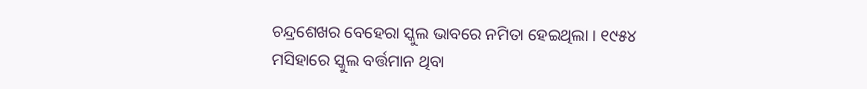ଚନ୍ଦ୍ରଶେଖର ବେହେରା ସ୍କୁଲ ଭାବରେ ନମିତା ହେଇଥିଲା । ୧୯୫୪ ମସିହାରେ ସ୍କୁଲ ବର୍ତ୍ତମାନ ଥିବା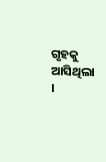ଗୃହକୁ ଆସିଥିଲା ।